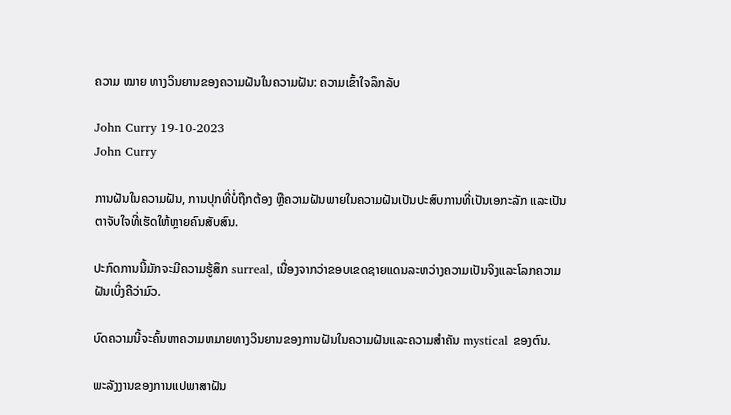ຄວາມ ໝາຍ ທາງວິນຍານຂອງຄວາມຝັນໃນຄວາມຝັນ: ຄວາມເຂົ້າໃຈລຶກລັບ

John Curry 19-10-2023
John Curry

ການຝັນໃນຄວາມຝັນ, ການປຸກທີ່ບໍ່ຖືກຕ້ອງ ຫຼືຄວາມຝັນພາຍໃນຄວາມຝັນເປັນປະສົບການທີ່ເປັນເອກະລັກ ແລະເປັນຕາຈັບໃຈທີ່ເຮັດໃຫ້ຫຼາຍຄົນສັບສົນ.

ປະກົດການນີ້ມັກຈະມີຄວາມຮູ້ສຶກ surreal, ເນື່ອງຈາກວ່າຂອບເຂດຊາຍແດນລະຫວ່າງຄວາມເປັນຈິງແລະໂລກຄວາມຝັນເບິ່ງຄືວ່າມົວ.

ບົດຄວາມນີ້ຈະຄົ້ນຫາຄວາມຫມາຍທາງວິນຍານຂອງການຝັນໃນຄວາມຝັນແລະຄວາມສໍາຄັນ mystical ຂອງຕົນ.

ພະລັງງານຂອງການແປພາສາຝັນ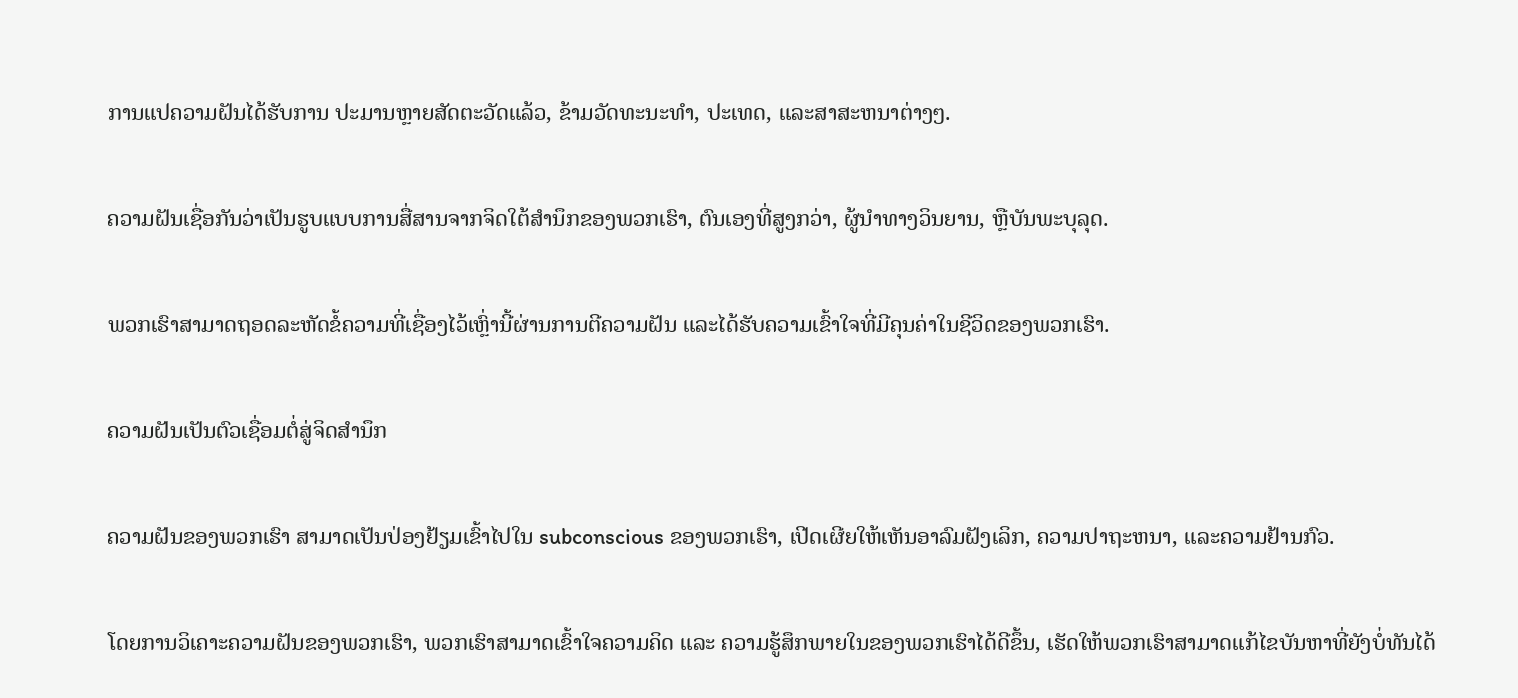ການແປຄວາມຝັນໄດ້ຮັບການ ປະມານຫຼາຍສັດຕະວັດແລ້ວ, ຂ້າມວັດທະນະທໍາ, ປະເທດ, ແລະສາສະຫນາຕ່າງໆ.

ຄວາມຝັນເຊື່ອກັນວ່າເປັນຮູບແບບການສື່ສານຈາກຈິດໃຕ້ສຳນຶກຂອງພວກເຮົາ, ຕົນເອງທີ່ສູງກວ່າ, ຜູ້ນຳທາງວິນຍານ, ຫຼືບັນພະບຸລຸດ.

ພວກເຮົາສາມາດຖອດລະຫັດຂໍ້ຄວາມທີ່ເຊື່ອງໄວ້ເຫຼົ່ານີ້ຜ່ານການຕີຄວາມຝັນ ແລະໄດ້ຮັບຄວາມເຂົ້າໃຈທີ່ມີຄຸນຄ່າໃນຊີວິດຂອງພວກເຮົາ.

ຄວາມຝັນເປັນຕົວເຊື່ອມຕໍ່ສູ່ຈິດສຳນຶກ

ຄວາມຝັນຂອງພວກເຮົາ ສາມາດເປັນປ່ອງຢ້ຽມເຂົ້າໄປໃນ subconscious ຂອງພວກເຮົາ, ເປີດເຜີຍໃຫ້ເຫັນອາລົມຝັງເລິກ, ຄວາມປາຖະຫນາ, ແລະຄວາມຢ້ານກົວ.

ໂດຍການວິເຄາະຄວາມຝັນຂອງພວກເຮົາ, ພວກເຮົາສາມາດເຂົ້າໃຈຄວາມຄິດ ແລະ ຄວາມຮູ້ສຶກພາຍໃນຂອງພວກເຮົາໄດ້ດີຂຶ້ນ, ເຮັດໃຫ້ພວກເຮົາສາມາດແກ້ໄຂບັນຫາທີ່ຍັງບໍ່ທັນໄດ້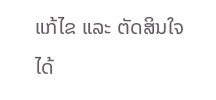ແກ້ໄຂ ແລະ ຕັດສິນໃຈໄດ້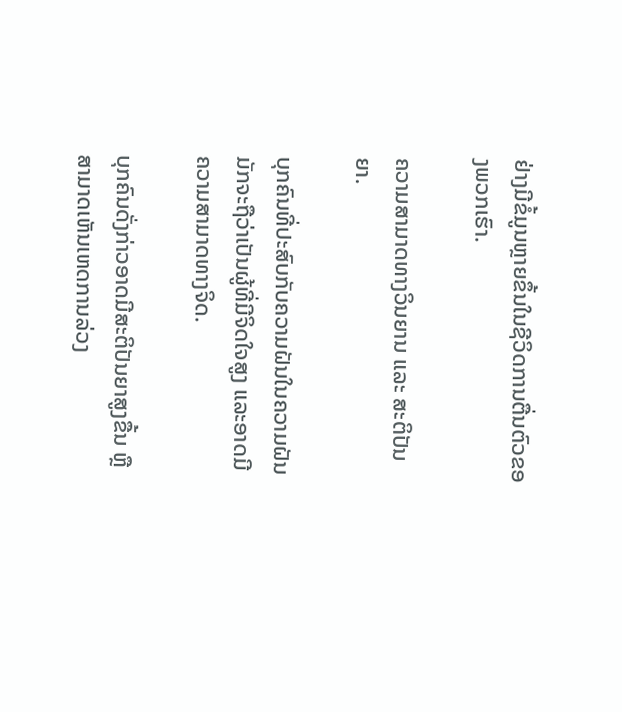ຢ່າງມີຂໍ້ມູນຫຼາຍຂຶ້ນໃນຊີວິດການຕື່ນຕົວຂອງພວກເຮົາ.

ຄວາມສາມາດທາງວິນຍານ ແລະ ສະຕິປັນຍາ.

ບຸກຄົນທີ່ປະສົບກັບຄວາມຝັນໃນຄວາມຝັນມັກຈະຖືວ່າເປັນຜູ້ທີ່ມີຈິດໃຈສູງ ແລະອາດມີຄວາມສາມາດທາງຈິດ.

ບຸກຄົນດັ່ງກ່າວອາດມີສະຕິປັນຍາສູງຂື້ນ ຫຼືສາມາດເຫັນເຫດການລ່ວງ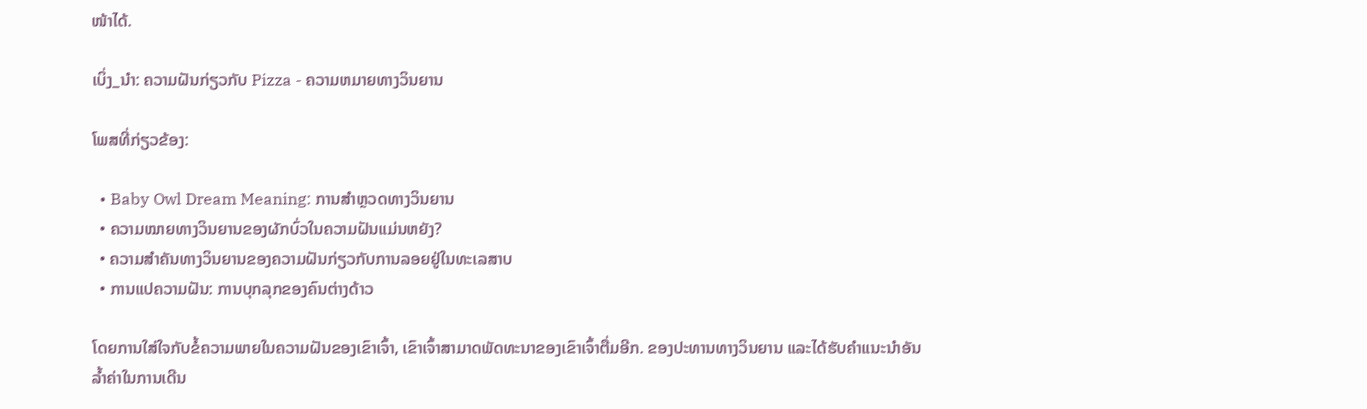ໜ້າໄດ້.

ເບິ່ງ_ນຳ: ຄວາມຝັນກ່ຽວກັບ Pizza - ຄວາມຫມາຍທາງວິນຍານ

ໂພສທີ່ກ່ຽວຂ້ອງ:

  • Baby Owl Dream Meaning: ການສຳຫຼວດທາງວິນຍານ
  • ຄວາມໝາຍທາງວິນຍານຂອງຜັກບົ່ວໃນຄວາມຝັນແມ່ນຫຍັງ?
  • ຄວາມສຳຄັນທາງວິນຍານຂອງຄວາມຝັນກ່ຽວກັບການລອຍຢູ່ໃນທະເລສາບ
  • ການແປຄວາມຝັນ: ການບຸກລຸກຂອງຄົນຕ່າງດ້າວ

ໂດຍການໃສ່ໃຈກັບຂໍ້ຄວາມພາຍໃນຄວາມຝັນຂອງເຂົາເຈົ້າ, ເຂົາເຈົ້າສາມາດພັດທະນາຂອງເຂົາເຈົ້າຕື່ມອີກ. ຂອງປະທານທາງວິນຍານ ແລະໄດ້ຮັບຄຳແນະນຳອັນລ້ຳຄ່າໃນການເດີນ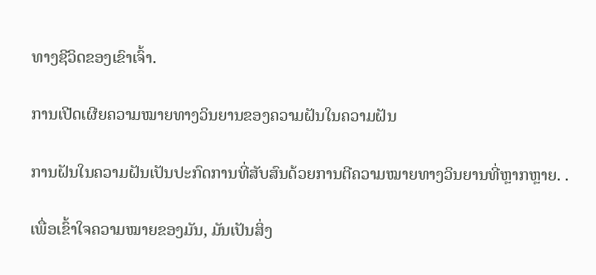ທາງຊີວິດຂອງເຂົາເຈົ້າ.

ການເປີດເຜີຍຄວາມໝາຍທາງວິນຍານຂອງຄວາມຝັນໃນຄວາມຝັນ

ການຝັນໃນຄວາມຝັນເປັນປະກົດການທີ່ສັບສົນດ້ວຍການຕີຄວາມໝາຍທາງວິນຍານທີ່ຫຼາກຫຼາຍ. .

ເພື່ອເຂົ້າໃຈຄວາມໝາຍຂອງມັນ, ມັນເປັນສິ່ງ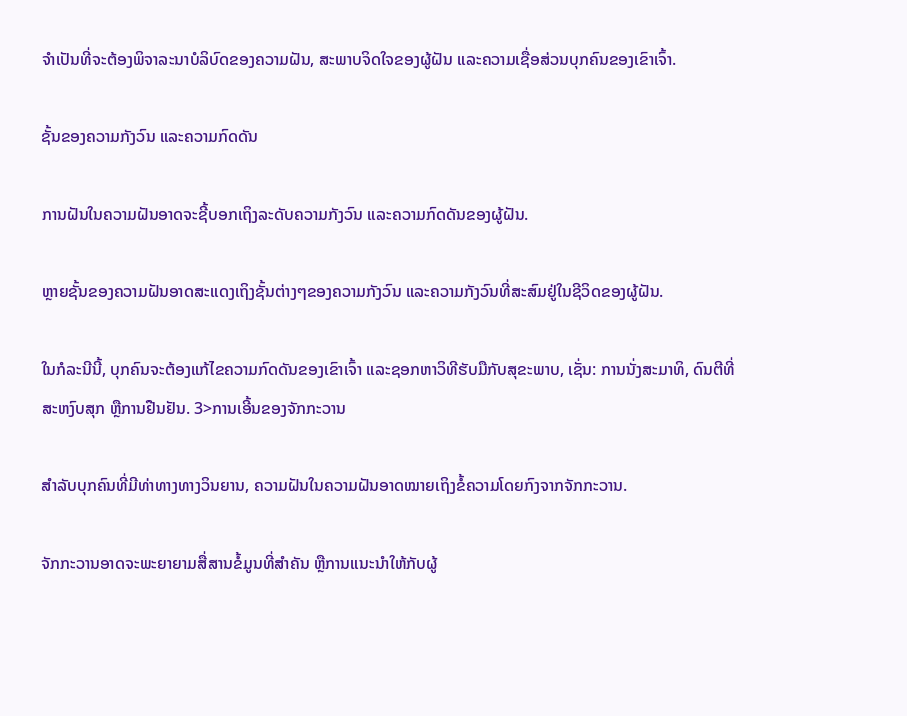ຈໍາເປັນທີ່ຈະຕ້ອງພິຈາລະນາບໍລິບົດຂອງຄວາມຝັນ, ສະພາບຈິດໃຈຂອງຜູ້ຝັນ ແລະຄວາມເຊື່ອສ່ວນບຸກຄົນຂອງເຂົາເຈົ້າ.

ຊັ້ນຂອງຄວາມກັງວົນ ແລະຄວາມກົດດັນ

ການຝັນໃນຄວາມຝັນອາດຈະຊີ້ບອກເຖິງລະດັບຄວາມກັງວົນ ແລະຄວາມກົດດັນຂອງຜູ້ຝັນ.

ຫຼາຍຊັ້ນຂອງຄວາມຝັນອາດສະແດງເຖິງຊັ້ນຕ່າງໆຂອງຄວາມກັງວົນ ແລະຄວາມກັງວົນທີ່ສະສົມຢູ່ໃນຊີວິດຂອງຜູ້ຝັນ.

ໃນກໍລະນີນີ້, ບຸກຄົນຈະຕ້ອງແກ້ໄຂຄວາມກົດດັນຂອງເຂົາເຈົ້າ ແລະຊອກຫາວິທີຮັບມືກັບສຸຂະພາບ, ເຊັ່ນ: ການນັ່ງສະມາທິ, ດົນຕີທີ່ສະຫງົບສຸກ ຫຼືການຢືນຢັນ. 3>ການເອີ້ນຂອງຈັກກະວານ

ສຳລັບບຸກຄົນທີ່ມີທ່າທາງທາງວິນຍານ, ຄວາມຝັນໃນຄວາມຝັນອາດໝາຍເຖິງຂໍ້ຄວາມໂດຍກົງຈາກຈັກກະວານ.

ຈັກກະວານອາດຈະພະຍາຍາມສື່ສານຂໍ້ມູນທີ່ສຳຄັນ ຫຼືການແນະນຳໃຫ້ກັບຜູ້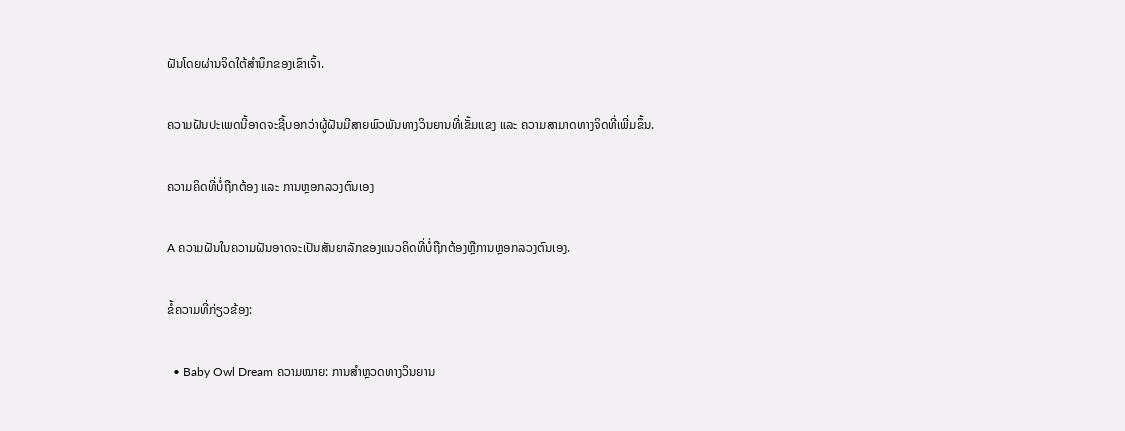ຝັນໂດຍຜ່ານຈິດໃຕ້ສໍານຶກຂອງເຂົາເຈົ້າ.

ຄວາມຝັນປະເພດນີ້ອາດຈະຊີ້ບອກວ່າຜູ້ຝັນມີສາຍພົວພັນທາງວິນຍານທີ່ເຂັ້ມແຂງ ແລະ ຄວາມສາມາດທາງຈິດທີ່ເພີ່ມຂຶ້ນ.

ຄວາມຄິດທີ່ບໍ່ຖືກຕ້ອງ ແລະ ການຫຼອກລວງຕົນເອງ

A ຄວາມຝັນໃນຄວາມຝັນອາດຈະເປັນສັນຍາລັກຂອງແນວຄິດທີ່ບໍ່ຖືກຕ້ອງຫຼືການຫຼອກລວງຕົນເອງ.

ຂໍ້ຄວາມທີ່ກ່ຽວຂ້ອງ:

  • Baby Owl Dream ຄວາມໝາຍ: ການສຳຫຼວດທາງວິນຍານ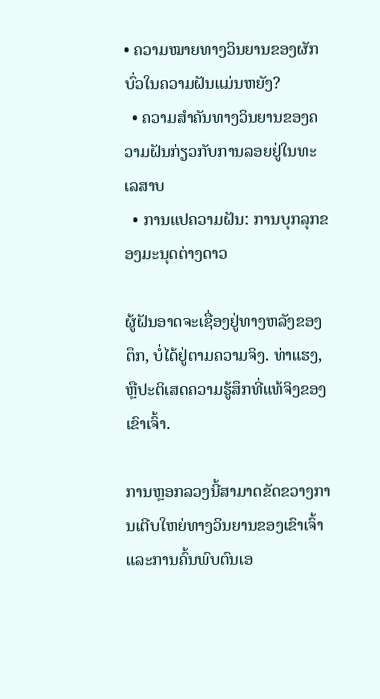• ຄວາມໝາຍທາງວິນຍານຂອງຜັກບົ່ວໃນຄວາມຝັນແມ່ນຫຍັງ?
  • ຄວາມສຳຄັນທາງວິນຍານຂອງຄວາມຝັນກ່ຽວກັບການລອຍຢູ່ໃນທະເລສາບ
  • ການແປຄວາມຝັນ: ການບຸກລຸກຂອງມະນຸດຕ່າງດາວ

ຜູ້ຝັນອາດຈະເຊື່ອງຢູ່ທາງຫລັງຂອງຕຶກ, ບໍ່ໄດ້ຢູ່ຕາມຄວາມຈິງ. ທ່າແຮງ, ຫຼືປະຕິເສດຄວາມຮູ້ສຶກທີ່ແທ້ຈິງຂອງເຂົາເຈົ້າ.

ການຫຼອກລວງນີ້ສາມາດຂັດຂວາງການເຕີບໃຫຍ່ທາງວິນຍານຂອງເຂົາເຈົ້າ ແລະການຄົ້ນພົບຕົນເອ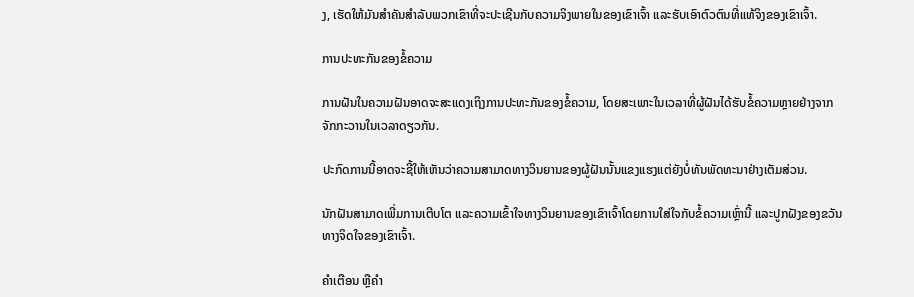ງ, ເຮັດໃຫ້ມັນສໍາຄັນສໍາລັບພວກເຂົາທີ່ຈະປະເຊີນກັບຄວາມຈິງພາຍໃນຂອງເຂົາເຈົ້າ ແລະຮັບເອົາຕົວຕົນທີ່ແທ້ຈິງຂອງເຂົາເຈົ້າ.

ການປະທະກັນຂອງຂໍ້ຄວາມ

ການຝັນໃນຄວາມຝັນອາດຈະສະແດງເຖິງການປະທະກັນຂອງຂໍ້ຄວາມ, ໂດຍສະເພາະໃນເວລາທີ່ຜູ້ຝັນໄດ້ຮັບຂໍ້ຄວາມຫຼາຍຢ່າງຈາກຈັກກະວານໃນເວລາດຽວກັນ.

ປະກົດການນີ້ອາດຈະຊີ້ໃຫ້ເຫັນວ່າຄວາມສາມາດທາງວິນຍານຂອງຜູ້ຝັນນັ້ນແຂງແຮງແຕ່ຍັງບໍ່ທັນພັດທະນາຢ່າງເຕັມສ່ວນ.

ນັກຝັນສາມາດເພີ່ມການເຕີບໂຕ ແລະຄວາມເຂົ້າໃຈທາງວິນຍານຂອງເຂົາເຈົ້າໂດຍການໃສ່ໃຈກັບຂໍ້ຄວາມເຫຼົ່ານີ້ ແລະປູກຝັງຂອງຂວັນທາງຈິດໃຈຂອງເຂົາເຈົ້າ.

ຄຳເຕືອນ ຫຼືຄຳ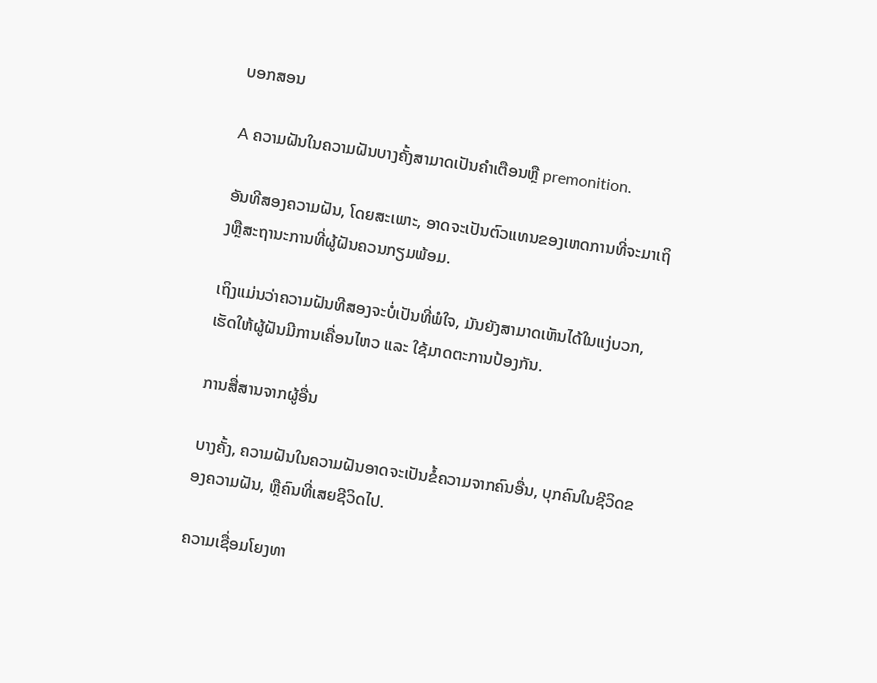ບອກສອນ

A ຄວາມຝັນໃນຄວາມຝັນບາງຄັ້ງສາມາດເປັນຄໍາເຕືອນຫຼື premonition.

ອັນທີສອງຄວາມຝັນ, ໂດຍສະເພາະ, ອາດຈະເປັນຕົວແທນຂອງເຫດການທີ່ຈະມາເຖິງຫຼືສະຖານະການທີ່ຜູ້ຝັນຄວນກຽມພ້ອມ.

ເຖິງແມ່ນວ່າຄວາມຝັນທີສອງຈະບໍ່ເປັນທີ່ພໍໃຈ, ມັນຍັງສາມາດເຫັນໄດ້ໃນແງ່ບວກ, ເຮັດໃຫ້ຜູ້ຝັນມີການເຄື່ອນໄຫວ ແລະ ໃຊ້ມາດຕະການປ້ອງກັນ.

ການສື່ສານຈາກຜູ້ອື່ນ

ບາງຄັ້ງ, ຄວາມຝັນໃນຄວາມຝັນອາດຈະເປັນຂໍ້ຄວາມຈາກຄົນອື່ນ, ບຸກຄົນໃນຊີວິດຂອງຄວາມຝັນ, ຫຼືຄົນທີ່ເສຍຊີວິດໄປ.

ຄວາມເຊື່ອມໂຍງທາ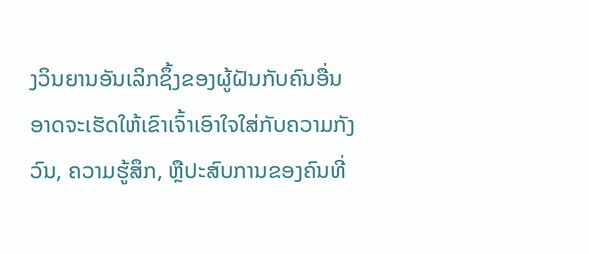ງວິນຍານອັນເລິກຊຶ້ງຂອງຜູ້ຝັນກັບຄົນອື່ນອາດຈະເຮັດໃຫ້ເຂົາເຈົ້າເອົາໃຈໃສ່ກັບຄວາມກັງວົນ, ຄວາມຮູ້ສຶກ, ຫຼືປະສົບການຂອງຄົນທີ່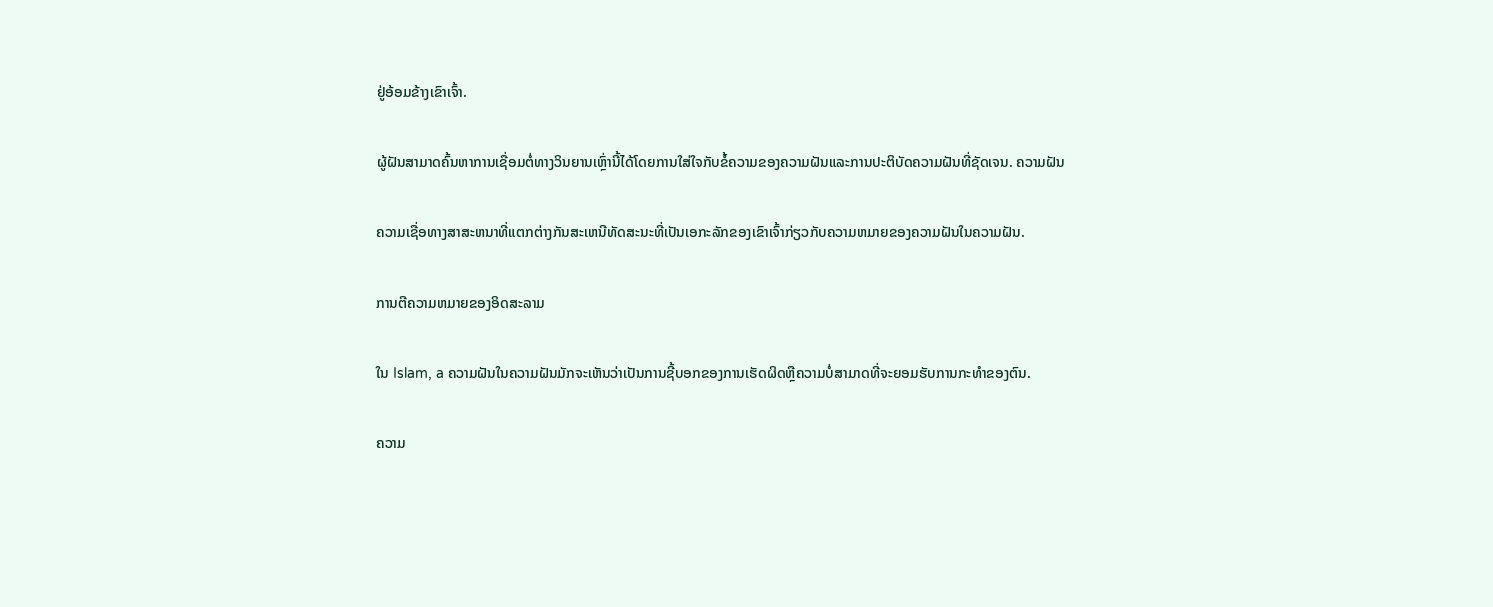ຢູ່ອ້ອມຂ້າງເຂົາເຈົ້າ.

ຜູ້ຝັນສາມາດຄົ້ນຫາການເຊື່ອມຕໍ່ທາງວິນຍານເຫຼົ່ານີ້ໄດ້ໂດຍການໃສ່ໃຈກັບຂໍ້ຄວາມຂອງຄວາມຝັນແລະການປະຕິບັດຄວາມຝັນທີ່ຊັດເຈນ. ຄວາມຝັນ

ຄວາມເຊື່ອທາງສາສະຫນາທີ່ແຕກຕ່າງກັນສະເຫນີທັດສະນະທີ່ເປັນເອກະລັກຂອງເຂົາເຈົ້າກ່ຽວກັບຄວາມຫມາຍຂອງຄວາມຝັນໃນຄວາມຝັນ.

ການຕີຄວາມຫມາຍຂອງອິດສະລາມ

ໃນ Islam, a ຄວາມຝັນໃນຄວາມຝັນມັກຈະເຫັນວ່າເປັນການຊີ້ບອກຂອງການເຮັດຜິດຫຼືຄວາມບໍ່ສາມາດທີ່ຈະຍອມຮັບການກະທໍາຂອງຕົນ.

ຄວາມ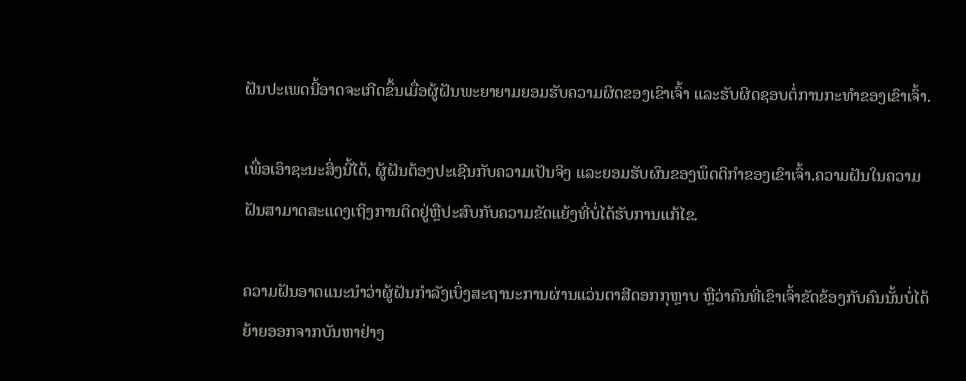ຝັນປະເພດນີ້ອາດຈະເກີດຂຶ້ນເມື່ອຜູ້ຝັນພະຍາຍາມຍອມຮັບຄວາມຜິດຂອງເຂົາເຈົ້າ ແລະຮັບຜິດຊອບຕໍ່ການກະທຳຂອງເຂົາເຈົ້າ.

ເພື່ອເອົາຊະນະສິ່ງນີ້ໄດ້, ຜູ້ຝັນຕ້ອງປະເຊີນກັບຄວາມເປັນຈິງ ແລະຍອມຮັບຜົນຂອງພຶດຕິກໍາຂອງເຂົາເຈົ້າ.ຄວາມຝັນໃນຄວາມຝັນສາມາດສະແດງເຖິງການຕິດຢູ່ຫຼືປະສົບກັບຄວາມຂັດແຍ້ງທີ່ບໍ່ໄດ້ຮັບການແກ້ໄຂ.

ຄວາມຝັນອາດແນະນຳວ່າຜູ້ຝັນກຳລັງເບິ່ງສະຖານະການຜ່ານແວ່ນຕາສີດອກກຸຫຼາບ ຫຼືວ່າຄົນທີ່ເຂົາເຈົ້າຂັດຂ້ອງກັບຄົນນັ້ນບໍ່ໄດ້ຍ້າຍອອກຈາກບັນຫາຢ່າງ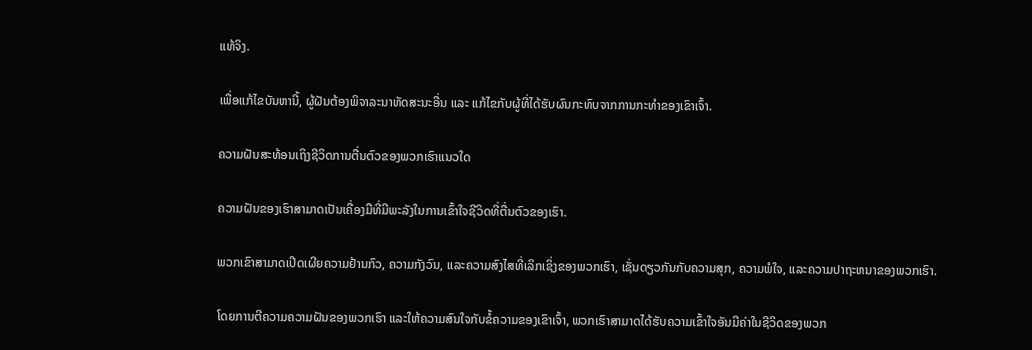ແທ້ຈິງ.

ເພື່ອແກ້ໄຂບັນຫານີ້, ຜູ້ຝັນຕ້ອງພິຈາລະນາທັດສະນະອື່ນ ແລະ ແກ້ໄຂກັບຜູ້ທີ່ໄດ້ຮັບຜົນກະທົບຈາກການກະທຳຂອງເຂົາເຈົ້າ.

ຄວາມຝັນສະທ້ອນເຖິງຊີວິດການຕື່ນຕົວຂອງພວກເຮົາແນວໃດ

ຄວາມຝັນຂອງເຮົາສາມາດເປັນເຄື່ອງມືທີ່ມີພະລັງໃນການເຂົ້າໃຈຊີວິດທີ່ຕື່ນຕົວຂອງເຮົາ.

ພວກເຂົາສາມາດເປີດເຜີຍຄວາມຢ້ານກົວ, ຄວາມກັງວົນ, ແລະຄວາມສົງໄສທີ່ເລິກເຊິ່ງຂອງພວກເຮົາ, ເຊັ່ນດຽວກັນກັບຄວາມສຸກ, ຄວາມພໍໃຈ, ແລະຄວາມປາຖະຫນາຂອງພວກເຮົາ.

ໂດຍການຕີຄວາມຄວາມຝັນຂອງພວກເຮົາ ແລະໃຫ້ຄວາມສົນໃຈກັບຂໍ້ຄວາມຂອງເຂົາເຈົ້າ, ພວກເຮົາສາມາດໄດ້ຮັບຄວາມເຂົ້າໃຈອັນມີຄ່າໃນຊີວິດຂອງພວກ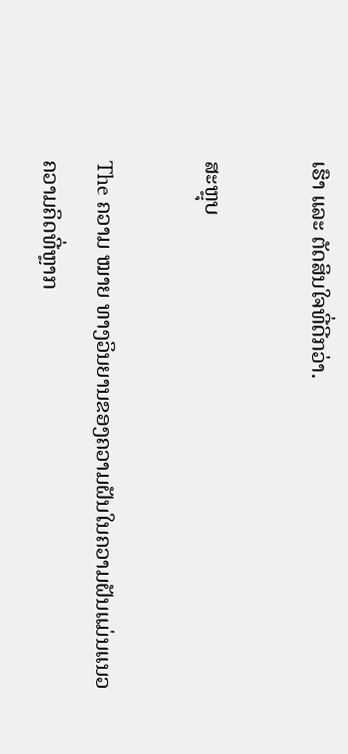ເຮົາ ແລະ ຕັດສິນໃຈທີ່ດີກວ່າ.

ສະຫຼຸບ

The ຄວາມ ໝາຍ ທາງວິນຍານຂອງຄວາມຝັນໃນຄວາມຝັນແມ່ນແນວຄວາມຄິດທີ່ຫຼາກ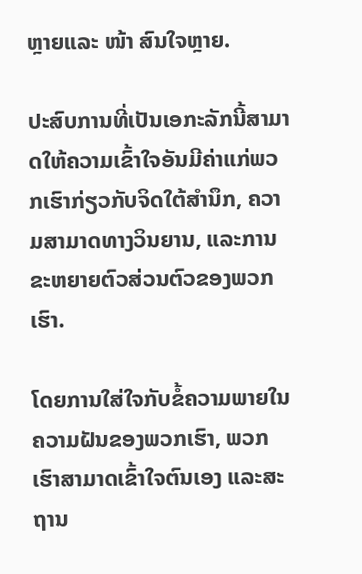ຫຼາຍແລະ ໜ້າ ສົນໃຈຫຼາຍ.

ປະສົບການທີ່ເປັນເອກະລັກນີ້ສາມາດໃຫ້ຄວາມເຂົ້າໃຈອັນມີຄ່າແກ່ພວກເຮົາກ່ຽວກັບຈິດໃຕ້ສຳນຶກ, ຄວາມສາມາດທາງວິນຍານ, ແລະການຂະຫຍາຍຕົວສ່ວນຕົວຂອງພວກເຮົາ.

ໂດຍການໃສ່ໃຈກັບຂໍ້ຄວາມພາຍໃນຄວາມຝັນຂອງພວກເຮົາ, ພວກເຮົາສາມາດເຂົ້າໃຈຕົນເອງ ແລະສະຖານ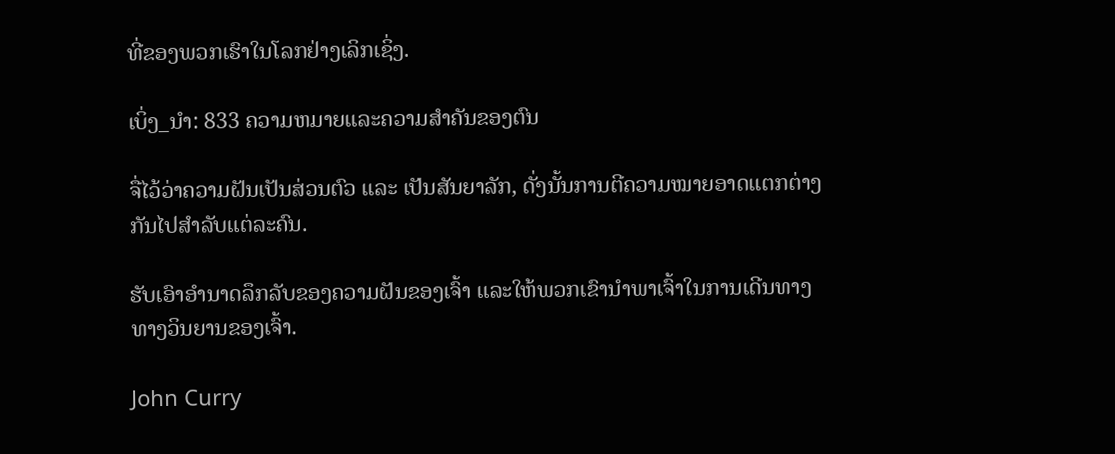ທີ່ຂອງພວກເຮົາໃນໂລກຢ່າງເລິກເຊິ່ງ.

ເບິ່ງ_ນຳ: 833 ຄວາມຫມາຍແລະຄວາມສໍາຄັນຂອງຕົນ

ຈື່ໄວ້ວ່າຄວາມຝັນເປັນສ່ວນຕົວ ແລະ ເປັນສັນຍາລັກ, ດັ່ງນັ້ນການຕີຄວາມໝາຍອາດແຕກຕ່າງກັນໄປສຳລັບແຕ່ລະຄົນ.

ຮັບເອົາອຳນາດລຶກລັບຂອງຄວາມຝັນຂອງເຈົ້າ ແລະໃຫ້ພວກເຂົານຳພາເຈົ້າໃນການເດີນທາງທາງວິນຍານຂອງເຈົ້າ.

John Curry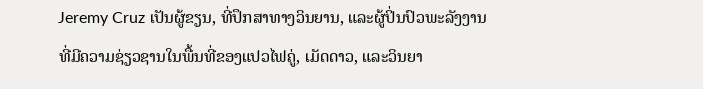Jeremy Cruz ເປັນຜູ້ຂຽນ, ທີ່ປຶກສາທາງວິນຍານ, ແລະຜູ້ປິ່ນປົວພະລັງງານທີ່ມີຄວາມຊ່ຽວຊານໃນພື້ນທີ່ຂອງແປວໄຟຄູ່, ເມັດດາວ, ແລະວິນຍາ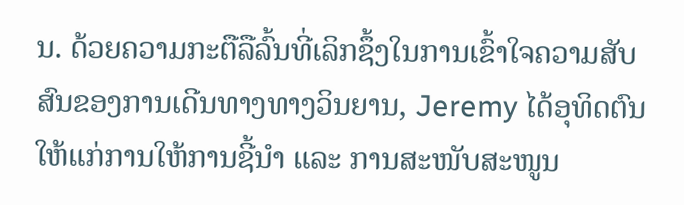ນ. ດ້ວຍຄວາມກະຕືລືລົ້ນທີ່ເລິກຊຶ້ງໃນການເຂົ້າໃຈຄວາມສັບສົນຂອງການເດີນທາງທາງວິນຍານ, Jeremy ໄດ້ອຸທິດຕົນໃຫ້ແກ່ການໃຫ້ການຊີ້ນຳ ແລະ ການສະໜັບສະໜູນ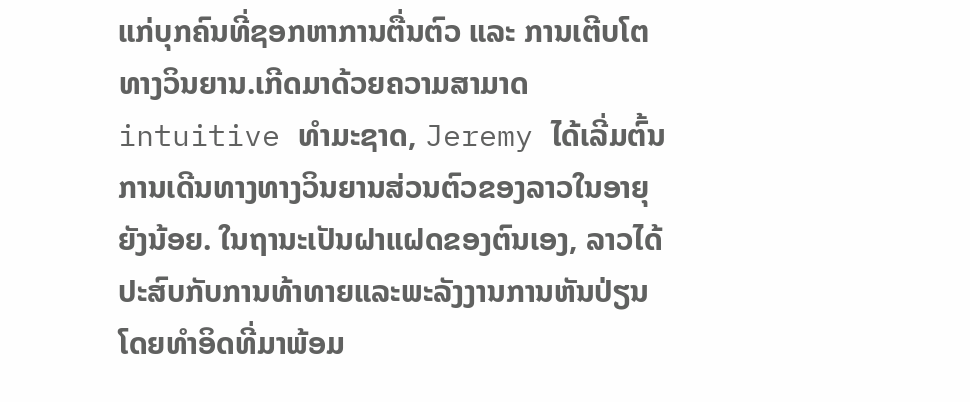ແກ່ບຸກຄົນທີ່ຊອກຫາການຕື່ນຕົວ ແລະ ການເຕີບໂຕທາງວິນຍານ.ເກີດມາດ້ວຍຄວາມສາມາດ intuitive ທໍາມະຊາດ, Jeremy ໄດ້ເລີ່ມຕົ້ນການເດີນທາງທາງວິນຍານສ່ວນຕົວຂອງລາວໃນອາຍຸຍັງນ້ອຍ. ໃນຖານະເປັນຝາແຝດຂອງຕົນເອງ, ລາວໄດ້ປະສົບກັບການທ້າທາຍແລະພະລັງງານການຫັນປ່ຽນໂດຍທໍາອິດທີ່ມາພ້ອມ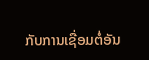ກັບການເຊື່ອມຕໍ່ອັນ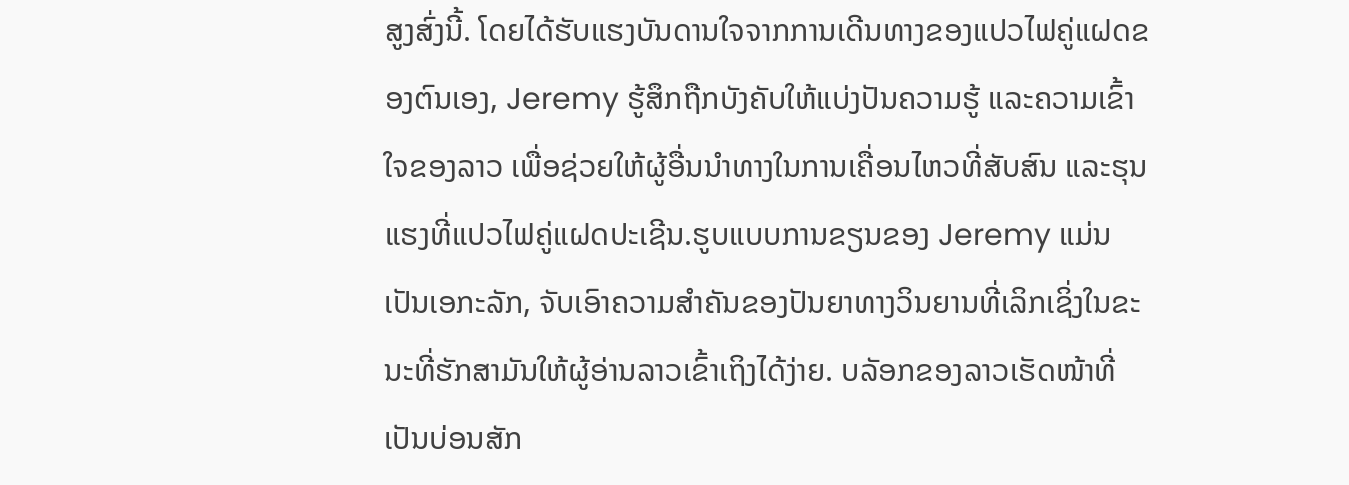ສູງສົ່ງນີ້. ໂດຍໄດ້ຮັບແຮງບັນດານໃຈຈາກການເດີນທາງຂອງແປວໄຟຄູ່ແຝດຂອງຕົນເອງ, Jeremy ຮູ້ສຶກຖືກບັງຄັບໃຫ້ແບ່ງປັນຄວາມຮູ້ ແລະຄວາມເຂົ້າໃຈຂອງລາວ ເພື່ອຊ່ວຍໃຫ້ຜູ້ອື່ນນໍາທາງໃນການເຄື່ອນໄຫວທີ່ສັບສົນ ແລະຮຸນແຮງທີ່ແປວໄຟຄູ່ແຝດປະເຊີນ.ຮູບແບບການຂຽນຂອງ Jeremy ແມ່ນເປັນເອກະລັກ, ຈັບເອົາຄວາມສໍາຄັນຂອງປັນຍາທາງວິນຍານທີ່ເລິກເຊິ່ງໃນຂະນະທີ່ຮັກສາມັນໃຫ້ຜູ້ອ່ານລາວເຂົ້າເຖິງໄດ້ງ່າຍ. ບລັອກຂອງລາວເຮັດໜ້າທີ່ເປັນບ່ອນສັກ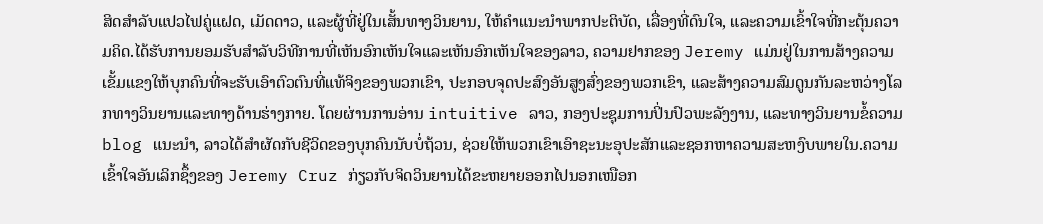ສິດສຳລັບແປວໄຟຄູ່ແຝດ, ເມັດດາວ, ແລະຜູ້ທີ່ຢູ່ໃນເສັ້ນທາງວິນຍານ, ໃຫ້ຄໍາແນະນໍາພາກປະຕິບັດ, ເລື່ອງທີ່ດົນໃຈ, ແລະຄວາມເຂົ້າໃຈທີ່ກະຕຸ້ນຄວາມຄິດ.ໄດ້ຮັບການຍອມຮັບສໍາລັບວິທີການທີ່ເຫັນອົກເຫັນໃຈແລະເຫັນອົກເຫັນໃຈຂອງລາວ, ຄວາມຢາກຂອງ Jeremy ແມ່ນຢູ່ໃນການສ້າງຄວາມເຂັ້ມແຂງໃຫ້ບຸກຄົນທີ່ຈະຮັບເອົາຕົວຕົນທີ່ແທ້ຈິງຂອງພວກເຂົາ, ປະກອບຈຸດປະສົງອັນສູງສົ່ງຂອງພວກເຂົາ, ແລະສ້າງຄວາມສົມດູນກັນລະຫວ່າງໂລກທາງວິນຍານແລະທາງດ້ານຮ່າງກາຍ. ໂດຍຜ່ານການອ່ານ intuitive ລາວ, ກອງປະຊຸມການປິ່ນປົວພະລັງງານ, ແລະທາງວິນຍານຂໍ້ຄວາມ blog ແນະນໍາ, ລາວໄດ້ສໍາຜັດກັບຊີວິດຂອງບຸກຄົນນັບບໍ່ຖ້ວນ, ຊ່ວຍໃຫ້ພວກເຂົາເອົາຊະນະອຸປະສັກແລະຊອກຫາຄວາມສະຫງົບພາຍໃນ.ຄວາມເຂົ້າໃຈອັນເລິກຊຶ້ງຂອງ Jeremy Cruz ກ່ຽວກັບຈິດວິນຍານໄດ້ຂະຫຍາຍອອກໄປນອກເໜືອກ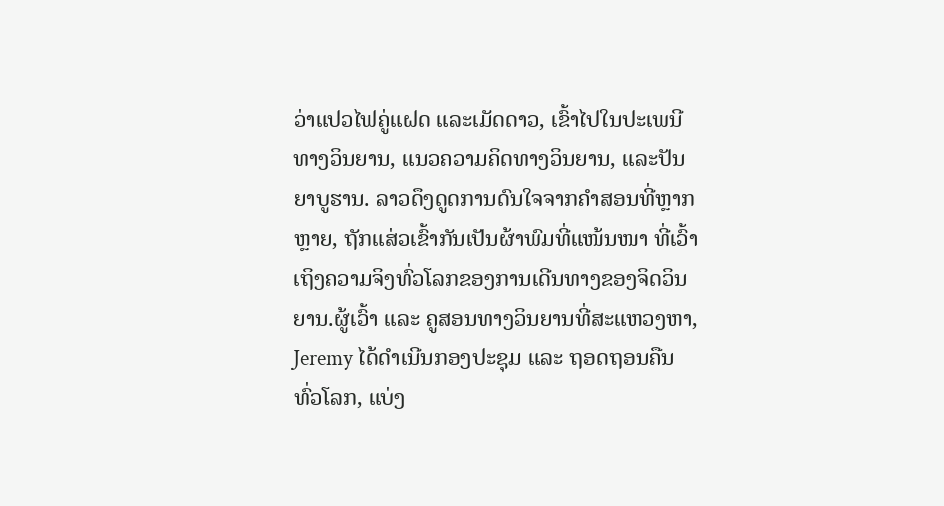ວ່າແປວໄຟຄູ່ແຝດ ແລະເມັດດາວ, ເຂົ້າໄປໃນປະເພນີທາງວິນຍານ, ແນວຄວາມຄິດທາງວິນຍານ, ແລະປັນຍາບູຮານ. ລາວດຶງດູດການດົນໃຈຈາກຄຳສອນທີ່ຫຼາກຫຼາຍ, ຖັກແສ່ວເຂົ້າກັນເປັນຜ້າພົມທີ່ແໜ້ນໜາ ທີ່ເວົ້າເຖິງຄວາມຈິງທົ່ວໂລກຂອງການເດີນທາງຂອງຈິດວິນຍານ.ຜູ້ເວົ້າ ແລະ ຄູສອນທາງວິນຍານທີ່ສະແຫວງຫາ, Jeremy ໄດ້ດໍາເນີນກອງປະຊຸມ ແລະ ຖອດຖອນຄືນທົ່ວໂລກ, ແບ່ງ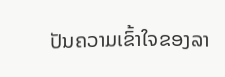ປັນຄວາມເຂົ້າໃຈຂອງລາ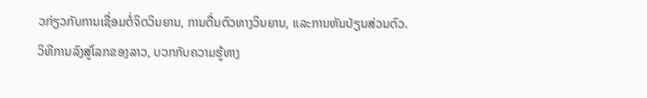ວກ່ຽວກັບການເຊື່ອມຕໍ່ຈິດວິນຍານ, ການຕື່ນຕົວທາງວິນຍານ, ແລະການຫັນປ່ຽນສ່ວນຕົວ. ວິທີການລົງສູ່ໂລກຂອງລາວ, ບວກກັບຄວາມຮູ້ທາງ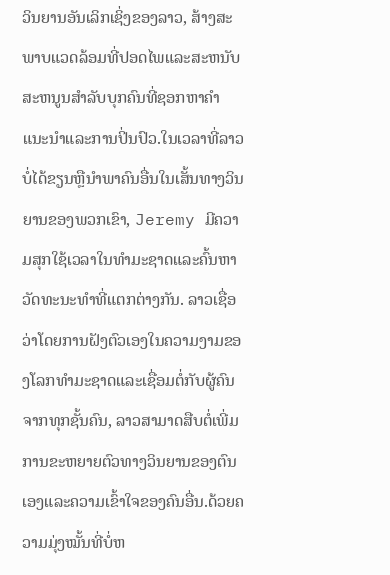ວິນຍານອັນເລິກເຊິ່ງຂອງລາວ, ສ້າງສະພາບແວດລ້ອມທີ່ປອດໄພແລະສະຫນັບສະຫນູນສໍາລັບບຸກຄົນທີ່ຊອກຫາຄໍາແນະນໍາແລະການປິ່ນປົວ.ໃນເວລາທີ່ລາວບໍ່ໄດ້ຂຽນຫຼືນໍາພາຄົນອື່ນໃນເສັ້ນທາງວິນຍານຂອງພວກເຂົາ, Jeremy ມີຄວາມສຸກໃຊ້ເວລາໃນທໍາມະຊາດແລະຄົ້ນຫາວັດທະນະທໍາທີ່ແຕກຕ່າງກັນ. ລາວເຊື່ອວ່າໂດຍການຝັງຕົວເອງໃນຄວາມງາມຂອງໂລກທໍາມະຊາດແລະເຊື່ອມຕໍ່ກັບຜູ້ຄົນຈາກທຸກຊັ້ນຄົນ, ລາວສາມາດສືບຕໍ່ເພີ່ມການຂະຫຍາຍຕົວທາງວິນຍານຂອງຕົນເອງແລະຄວາມເຂົ້າໃຈຂອງຄົນອື່ນ.ດ້ວຍຄວາມມຸ່ງໝັ້ນທີ່ບໍ່ຫ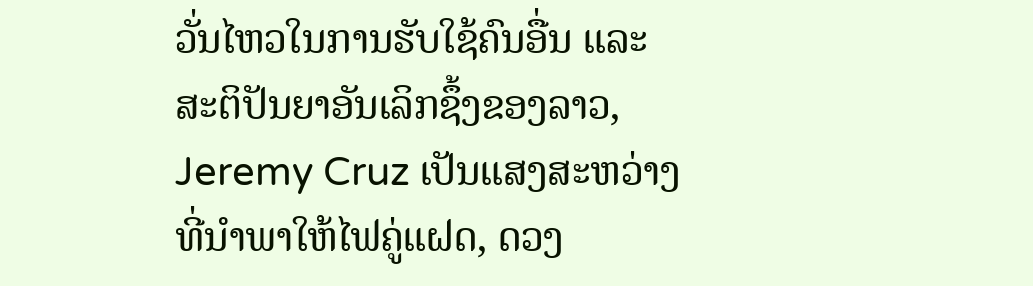ວັ່ນໄຫວໃນການຮັບໃຊ້ຄົນອື່ນ ແລະ ສະຕິປັນຍາອັນເລິກຊຶ້ງຂອງລາວ, Jeremy Cruz ເປັນແສງສະຫວ່າງທີ່ນຳພາໃຫ້ໄຟຄູ່ແຝດ, ດວງ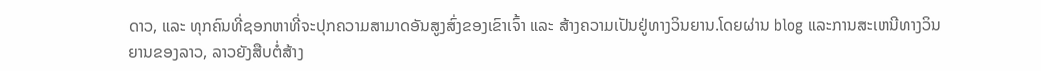ດາວ, ແລະ ທຸກຄົນທີ່ຊອກຫາທີ່ຈະປຸກຄວາມສາມາດອັນສູງສົ່ງຂອງເຂົາເຈົ້າ ແລະ ສ້າງຄວາມເປັນຢູ່ທາງວິນຍານ.ໂດຍຜ່ານ blog ແລະການສະເຫນີທາງວິນຍານຂອງລາວ, ລາວຍັງສືບຕໍ່ສ້າງ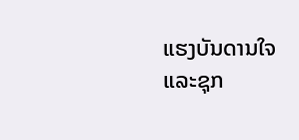ແຮງບັນດານໃຈແລະຊຸກ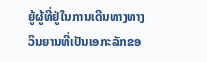ຍູ້ຜູ້ທີ່ຢູ່ໃນການເດີນທາງທາງວິນຍານທີ່ເປັນເອກະລັກຂອ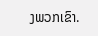ງພວກເຂົາ.